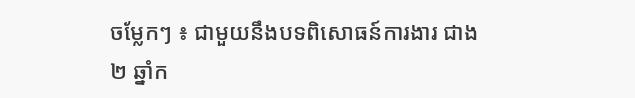ចម្លែកៗ ៖ ជាមួយនឹងបទពិសោធន៍ការងារ ជាង ២ ឆ្នាំក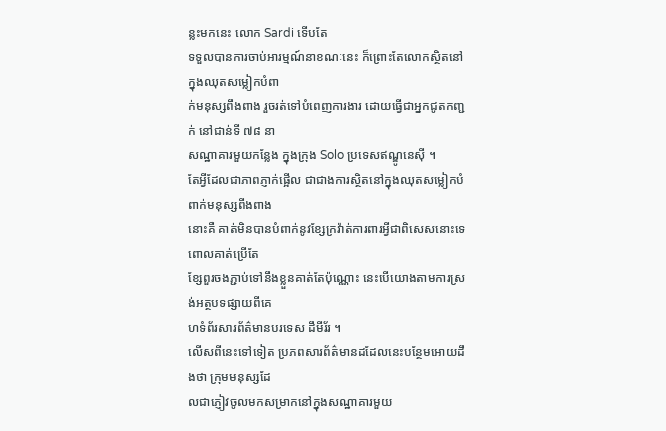ន្លះមកនេះ លោក Sardi ទើបតែ
ទទួលបានការចាប់អារម្មណ៍នាខណៈនេះ ក៏ព្រោះតែលោកស្ថិតនៅក្នុងឈុតសម្លៀកបំពា
ក់មនុស្សពឹងពាង រួចរត់ទៅបំពេញការងារ ដោយធ្វើជាអ្នកជូតកញ្ជក់ នៅជាន់ទី ៧៨ នា
សណ្ឋាគារមួយកន្លែង ក្នុងក្រុង Solo ប្រទេសឥណ្ឌូនេស៊ី ។
តែអ្វីដែលជាភាពភ្ញាក់ផ្អើល ជាជាងការស្ថិតនៅក្នុងឈុតសម្លៀកបំពាក់មនុស្សពីងពាង
នោះគឺ គាត់មិនបានបំពាក់នូវខ្សែក្រវ៉ាត់ការពារអ្វីជាពិសេសនោះទេ ពោលគាត់ប្រើតែ
ខ្សែពួរចងភ្ជាប់ទៅនឹងខ្លួនគាត់តែប៉ុណ្ណោះ នេះបើយោងតាមការស្រង់អត្ថបទផ្សាយពីគេ
ហទំព័រសារព័ត៌មានបរទេស ដឹមីរ័រ ។
លើសពីនេះទៅទៀត ប្រភពសារព័ត៌មានដដែលនេះបន្ថែមអោយដឹងថា ក្រុមមនុស្សដែ
លជាភ្ញៀវចូលមកសម្រាកនៅក្នុងសណ្ឋាគារមួយ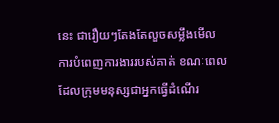នេះ ជារឿយៗតែងតែលួចសម្លឹងមើល
ការបំពេញការងាររបស់គាត់ ខណៈពេលដែលក្រុមមនុស្សជាអ្នកធ្វើដំណើរ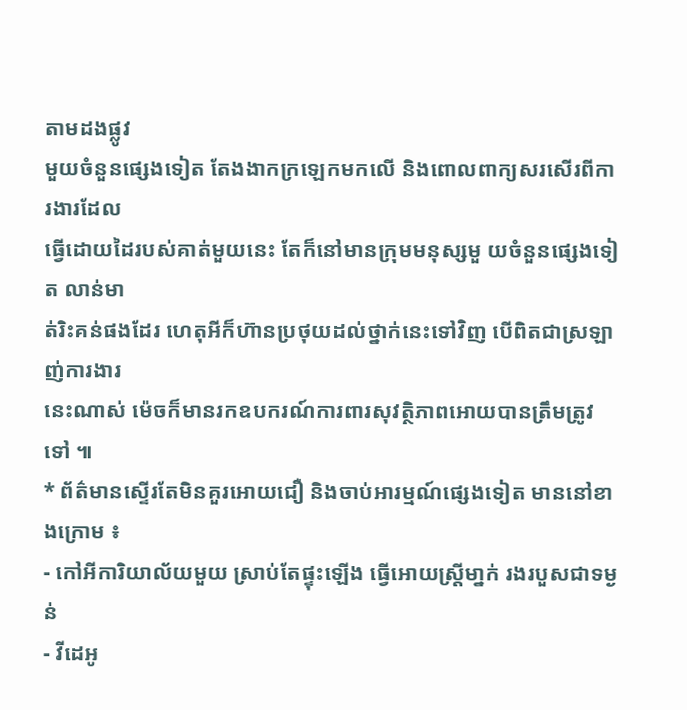តាមដងផ្លូវ
មួយចំនួនផ្សេងទៀត តែងងាកក្រឡេកមកលើ និងពោលពាក្យសរសើរពីការងារដែល
ធ្វើដោយដៃរបស់គាត់មួយនេះ តែក៏នៅមានក្រុមមនុស្សមួ យចំនួនផ្សេងទៀត លាន់មា
ត់រិះគន់ផងដែរ ហេតុអីក៏ហ៊ានប្រថុយដល់ថ្នាក់នេះទៅវិញ បើពិតជាស្រឡាញ់ការងារ
នេះណាស់ ម៉េចក៏មានរកឧបករណ៍ការពារសុវត្ថិភាពអោយបានត្រឹមត្រូវទៅ ៕
* ព័ត៌មានស្ទើរតែមិនគួរអោយជឿ និងចាប់អារម្មណ៍ផ្សេងទៀត មាននៅខាងក្រោម ៖
- កៅអីការិយាល័យមួយ ស្រាប់តែផ្ទុះឡើង ធ្វើអោយស្រ្តីមា្នក់ រងរបួសជាទម្ងន់
- វីដេអូ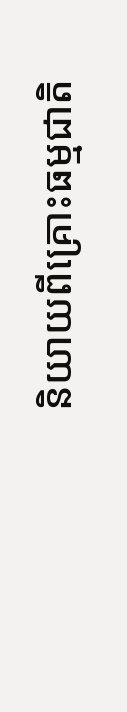និយាយពីគ្រោះធម្មជាតិ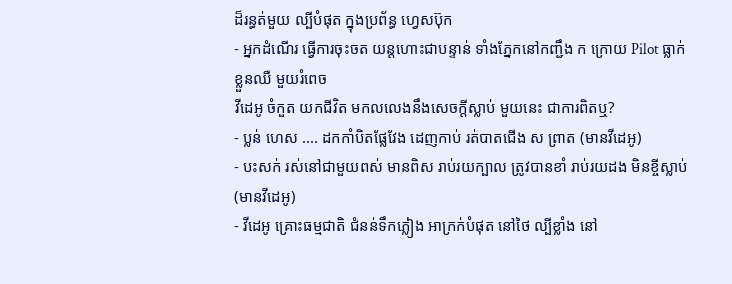ដ៏រន្ធត់មួយ ល្បីបំផុត ក្នុងប្រព័ន្ធ ហ្វេសប៊ុក
- អ្នកដំណើរ ធ្វើការចុះចត យន្តហោះជាបន្ទាន់ ទាំងភ្នែកនៅកញ្ជឹង ក ក្រោយ Pilot ធ្លាក់
ខ្លួនឈឺ មួយរំពេច
វីដេអូ ចំកួត យកជីវិត មកលលេងនឹងសេចក្តីស្លាប់ មួយនេះ ជាការពិតឬ?
- ប្លន់ ហេស .... ដកកាំបិតផ្លែវែង ដេញកាប់ រត់បាតជើង ស ព្រាត (មានវីដេអូ)
- បះសក់ រស់នៅជាមួយពស់ មានពិស រាប់រយក្បាល ត្រូវបានខាំ រាប់រយដង មិនខ្ចីស្លាប់
(មានវីដេអូ)
- វីដេអូ គ្រោះធម្មជាតិ ជំនន់ទឹកភ្លៀង អាក្រក់បំផុត នៅថៃ ល្បីខ្លាំង នៅ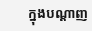ក្នុងបណ្តាញ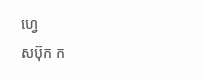ហ្វេ
សប៊ុក ក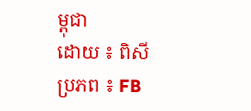ម្ពុជា
ដោយ ៖ ពិសី
ប្រភព ៖ FB